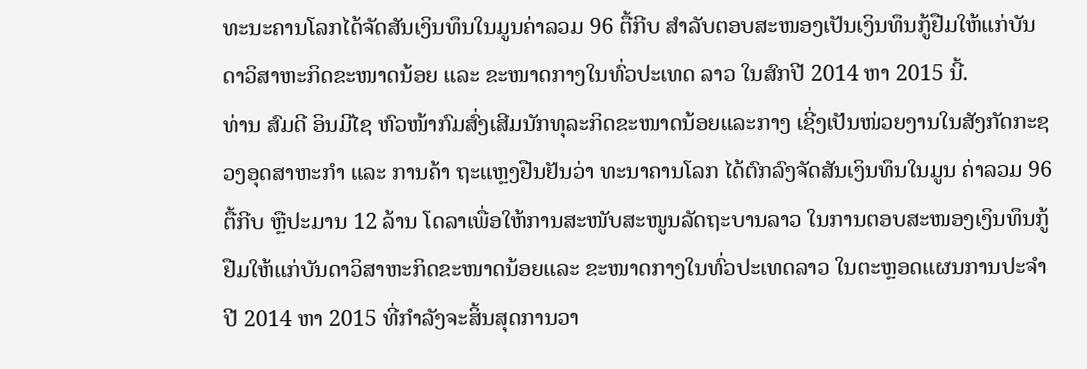ທະນະຄານໂລກໄດ້ຈັດສັນເງິນທຶນໃນມູນຄ່າລວມ 96 ຕື້ກີບ ສຳລັບຕອບສະໜອງເປັນເງິນທຶນກູ້ຢືມໃຫ້ແກ່ບັນດາວິສາຫະກິດຂະໜາດນ້ອຍ ແລະ ຂະໜາດກາງໃນທົ່ວປະເທດ ລາວ ໃນສົກປີ 2014 ຫາ 2015 ນີ້.
ທ່ານ ສົມດີ ອິນມີໄຊ ຫົວໜ້າກົມສົ່ງເສີມນັກທຸລະກິດຂະໜາດນ້ອຍແລະກາງ ເຊີ່ງເປັນໜ່ວຍງານໃນສັງກັດກະຊວງອຸດສາຫະກຳ ແລະ ການຄ້າ ຖະແຫຼງຢືນຢັນວ່າ ທະນາຄານໂລກ ໄດ້ຕົກລົງຈັດສັນເງິນທຶນໃນມູນ ຄ່າລວມ 96 ຕື້ກີບ ຫຼືປະມານ 12 ລ້ານ ໂດລາເພື່ອໃຫ້ການສະໜັບສະໜູນລັດຖະບານລາວ ໃນການຕອບສະໜອງເງິນທຶນກູ້ຢືມໃຫ້ແກ່ບັນດາວິສາຫະກິດຂະໜາດນ້ອຍແລະ ຂະໜາດກາງໃນທົ່ວປະເທດລາວ ໃນຕະຫຼອດແຜນການປະຈຳປີ 2014 ຫາ 2015 ທີ່ກຳລັງຈະສິ້ນສຸດການວາ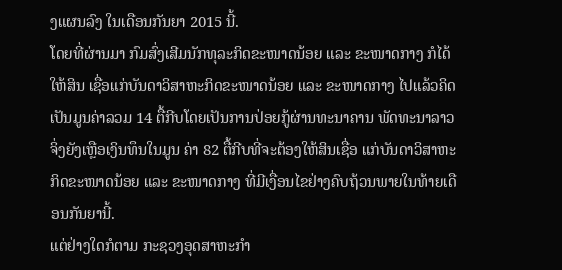ງແຜນລົງ ໃນເດືອນກັນຍາ 2015 ນີ້.
ໂດຍທີ່ຜ່ານມາ ກົມສົ່ງເສີມນັກທຸລະກິດຂະໜາດນ້ອຍ ແລະ ຂະໜາດກາງ ກໍໄດ້ໃຫ້ສິນ ເຊື່ອແກ່ບັນດາວິສາຫະກິດຂະໜາດນ້ອຍ ແລະ ຂະໜາດກາງ ໄປແລ້ວຄິດເປັນມູນຄ່າລວມ 14 ຕື້ກີບໂດຍເປັນການປ່ອຍກູ້ຜ່ານທະນາຄານ ພັດທະນາລາວ ຈິ່ງຍັງເຫຼືອເງິນທຶນໃນມູນ ຄ່າ 82 ຕື້ກີບທີ່ຈະຕ້ອງໃຫ້ສິນເຊື່ອ ແກ່ບັນດາວິສາຫະກິດຂະໜາດນ້ອຍ ແລະ ຂະໜາດກາງ ທີ່ມີເງື່ອນໄຂຢ່າງຄົບຖ້ວນພາຍໃນທ້າຍເດືອນກັນຍານີ້.
ແຕ່ຢ່າງໃດກໍຕາມ ກະຊວງອຸດສາຫະກຳ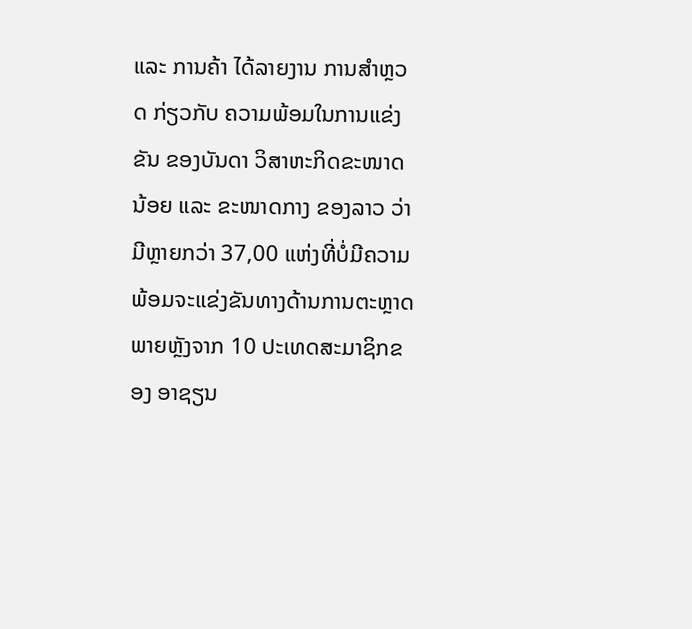ແລະ ການຄ້າ ໄດ້ລາຍງານ ການສຳຫຼວດ ກ່ຽວກັບ ຄວາມພ້ອມໃນການແຂ່ງຂັນ ຂອງບັນດາ ວິສາຫະກິດຂະໜາດນ້ອຍ ແລະ ຂະໜາດກາງ ຂອງລາວ ວ່າມີຫຼາຍກວ່າ 37,00 ແຫ່ງທີ່ບໍ່ມີຄວາມພ້ອມຈະແຂ່ງຂັນທາງດ້ານການຕະຫຼາດ ພາຍຫຼັງຈາກ 10 ປະເທດສະມາຊິກຂອງ ອາຊຽນ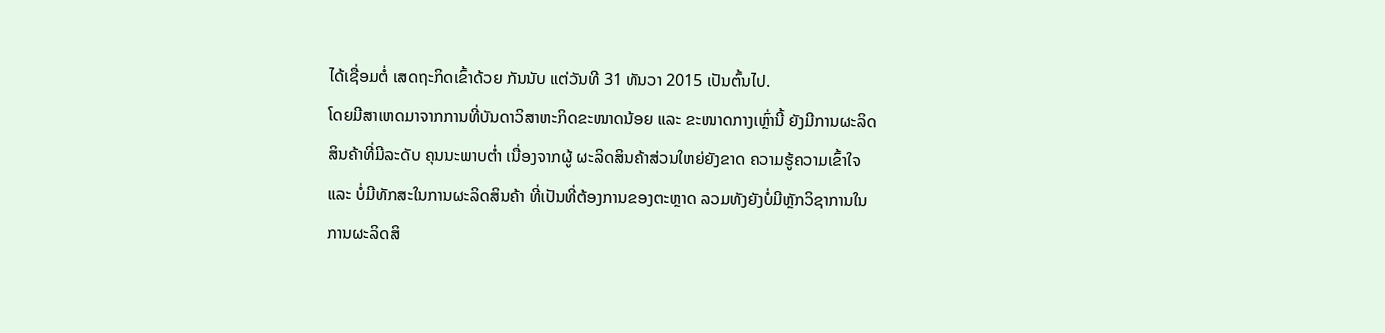ໄດ້ເຊື່ອມຕໍ່ ເສດຖະກິດເຂົ້າດ້ວຍ ກັນນັບ ແຕ່ວັນທີ 31 ທັນວາ 2015 ເປັນຕົ້ນໄປ.
ໂດຍມີສາເຫດມາຈາກການທີ່ບັນດາວິສາຫະກິດຂະໜາດນ້ອຍ ແລະ ຂະໜາດກາງເຫຼົ່ານີ້ ຍັງມີການຜະລິດສິນຄ້າທີ່ມີລະດັບ ຄຸນນະພາບຕໍ່າ ເນື່ອງຈາກຜູ້ ຜະລິດສິນຄ້າສ່ວນໃຫຍ່ຍັງຂາດ ຄວາມຮູ້ຄວາມເຂົ້າໃຈ ແລະ ບໍ່ມີທັກສະໃນການຜະລິດສິນຄ້າ ທີ່ເປັນທີ່ຕ້ອງການຂອງຕະຫຼາດ ລວມທັງຍັງບໍ່ມີຫຼັກວິຊາການໃນ ການຜະລິດສິ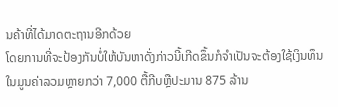ນຄ້າທີ່ໄດ້ມາດຕະຖານອີກດ້ວຍ
ໂດຍການທີ່ຈະປ້ອງກັນບໍ່ໃຫ້ບັນຫາດັ່ງກ່າວນີ້ເກີດຂຶ້ນກໍຈຳເປັນຈະຕ້ອງໃຊ້ເງິນທຶນໃນມູນຄ່າລວມຫຼາຍກວ່າ 7,000 ຕື້ກີບຫຼືປະມານ 875 ລ້ານ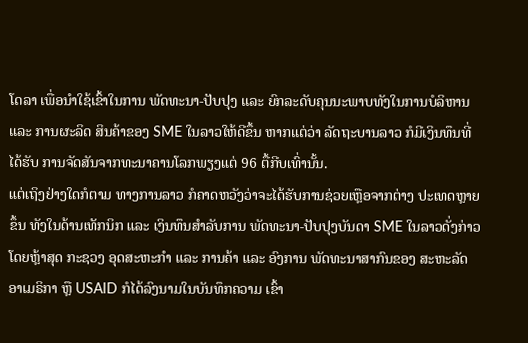ໂດລາ ເພື່ອນຳໃຊ້ເຂົ້າໃນການ ພັດທະນາ-ປັບປຸງ ແລະ ຍົກລະດັບຄຸນນະພາບທັງໃນການບໍລິຫານ ແລະ ການຜະລິດ ສິນຄ້າຂອງ SME ໃນລາວໃຫ້ດີຂຶ້ນ ຫາກແຕ່ວ່າ ລັດຖະບານລາວ ກໍມີເງິນທຶນທີ່ໄດ້ຮັບ ການຈັດສັນຈາກທະນາຄານໂລກພຽງແຕ່ 96 ຕື້ກີບເທົ່ານັ້ນ.
ແຕ່ເຖິງຢ່າງໃດກໍຕາມ ທາງການລາວ ກໍຄາດຫວັງວ່າຈະໄດ້ຮັບການຊ່ວຍເຫຼືອຈາກຕ່າງ ປະເທດຫຼາຍຂຶ້ນ ທັງໃນດ້ານເທັກນິກ ແລະ ເງິນທຶນສຳລັບການ ພັດທະນາ-ປັບປຸງບັນດາ SME ໃນລາວດັ່ງກ່າວໂດຍຫຼ້າສຸດ ກະຊວງ ອຸດສະຫະກຳ ແລະ ການຄ້າ ແລະ ອົງການ ພັດທະນາສາກົນຂອງ ສະຫະລັດ ອາເມຣິກາ ຫຼື USAID ກໍໄດ້ລົງນາມໃນບັນທຶກຄວາມ ເຂົ້າ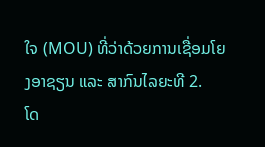ໃຈ (MOU) ທີ່ວ່າດ້ວຍການເຊື່ອມໂຍງອາຊຽນ ແລະ ສາກົນໄລຍະທີ 2.
ໂດ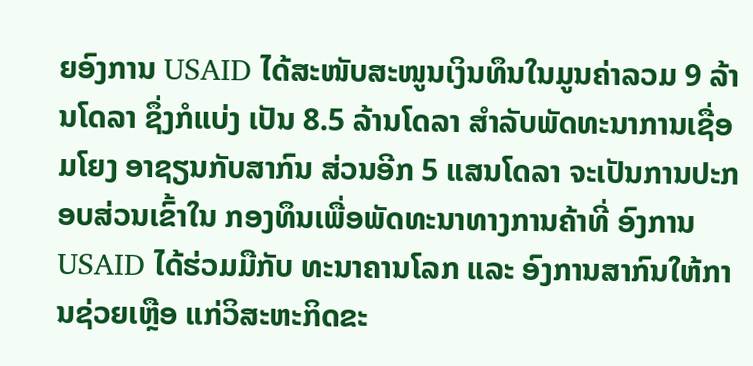ຍອົງການ USAID ໄດ້ສະໜັບສະໜູນເງິນທຶນໃນມູນຄ່າລວມ 9 ລ້ານໂດລາ ຊຶ່ງກໍແບ່ງ ເປັນ 8.5 ລ້ານໂດລາ ສຳລັບພັດທະນາການເຊື່ອມໂຍງ ອາຊຽນກັບສາກົນ ສ່ວນອີກ 5 ແສນໂດລາ ຈະເປັນການປະກອບສ່ວນເຂົ້າໃນ ກອງທຶນເພື່ອພັດທະນາທາງການຄ້າທີ່ ອົງການ USAID ໄດ້ຮ່ວມມືກັບ ທະນາຄານໂລກ ແລະ ອົງການສາກົນໃຫ້ການຊ່ວຍເຫຼືອ ແກ່ວິສະຫະກິດຂະ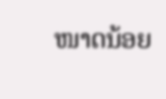ໜາດນ້ອຍ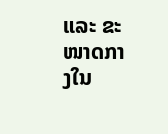ແລະ ຂະໜາດກາງໃນ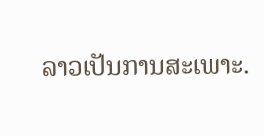ລາວເປັນການສະເພາະ.